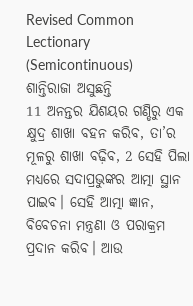Revised Common Lectionary (Semicontinuous)
ଶାନ୍ତିରାଜା ଅସୁଛନ୍ତି
11 ଅନନ୍ତର ଯିଶୟର ଗଣ୍ଡିରୁ ଏକ କ୍ଷୁଦ୍ର ଶାଖା ବହନ କରିବ, ତା’ର ମୂଳରୁ ଶାଖା ବଢ଼ିବ, 2 ସେହି ପିଲା ମଧ୍ୟରେ ସଦାପ୍ରଭୁଙ୍କର ଆତ୍ମା ସ୍ଥାନ ପାଇବ। ସେହି ଆତ୍ମା ଜ୍ଞାନ, ବିବେଚନା ମନ୍ତ୍ରଣା ଓ ପରାକ୍ରମ ପ୍ରଦାନ କରିବ। ଆଉ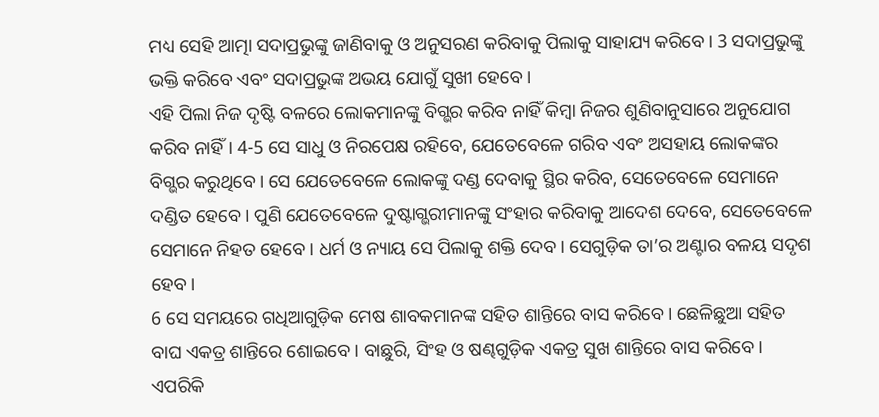ମଧ୍ୟ ସେହି ଆତ୍ମା ସଦାପ୍ରଭୁଙ୍କୁ ଜାଣିବାକୁ ଓ ଅନୁସରଣ କରିବାକୁ ପିଲାକୁ ସାହାଯ୍ୟ କରିବେ। 3 ସଦାପ୍ରଭୁଙ୍କୁ ଭକ୍ତି କରିବେ ଏବଂ ସଦାପ୍ରଭୁଙ୍କ ଅଭୟ ଯୋଗୁଁ ସୁଖୀ ହେବେ।
ଏହି ପିଲା ନିଜ ଦୃଷ୍ଟି ବଳରେ ଲୋକମାନଙ୍କୁ ବିଗ୍ଭର କରିବ ନାହିଁ କିମ୍ବା ନିଜର ଶୁଣିବାନୁସାରେ ଅନୁଯୋଗ କରିବ ନାହିଁ। 4-5 ସେ ସାଧୁ ଓ ନିରପେକ୍ଷ ରହିବେ, ଯେତେବେଳେ ଗରିବ ଏବଂ ଅସହାୟ ଲୋକଙ୍କର ବିଗ୍ଭର କରୁଥିବେ। ସେ ଯେତେବେଳେ ଲୋକଙ୍କୁ ଦଣ୍ଡ ଦେବାକୁ ସ୍ଥିର କରିବ, ସେତେବେଳେ ସେମାନେ ଦଣ୍ଡିତ ହେବେ। ପୁଣି ଯେତେବେଳେ ଦୁଷ୍ଟାଗ୍ଭରୀମାନଙ୍କୁ ସଂହାର କରିବାକୁ ଆଦେଶ ଦେବେ, ସେତେବେଳେ ସେମାନେ ନିହତ ହେବେ। ଧର୍ମ ଓ ନ୍ୟାୟ ସେ ପିଲାକୁ ଶକ୍ତି ଦେବ। ସେଗୁଡ଼ିକ ତା’ର ଅଣ୍ଟାର ବଳୟ ସଦୃଶ ହେବ।
6 ସେ ସମୟରେ ଗଧିଆଗୁଡ଼ିକ ମେଷ ଶାବକମାନଙ୍କ ସହିତ ଶାନ୍ତିରେ ବାସ କରିବେ। ଛେଳିଛୁଆ ସହିତ ବାଘ ଏକତ୍ର ଶାନ୍ତିରେ ଶୋଇବେ। ବାଛୁରି, ସିଂହ ଓ ଷଣ୍ଢଗୁଡ଼ିକ ଏକତ୍ର ସୁଖ ଶାନ୍ତିରେ ବାସ କରିବେ। ଏପରିକି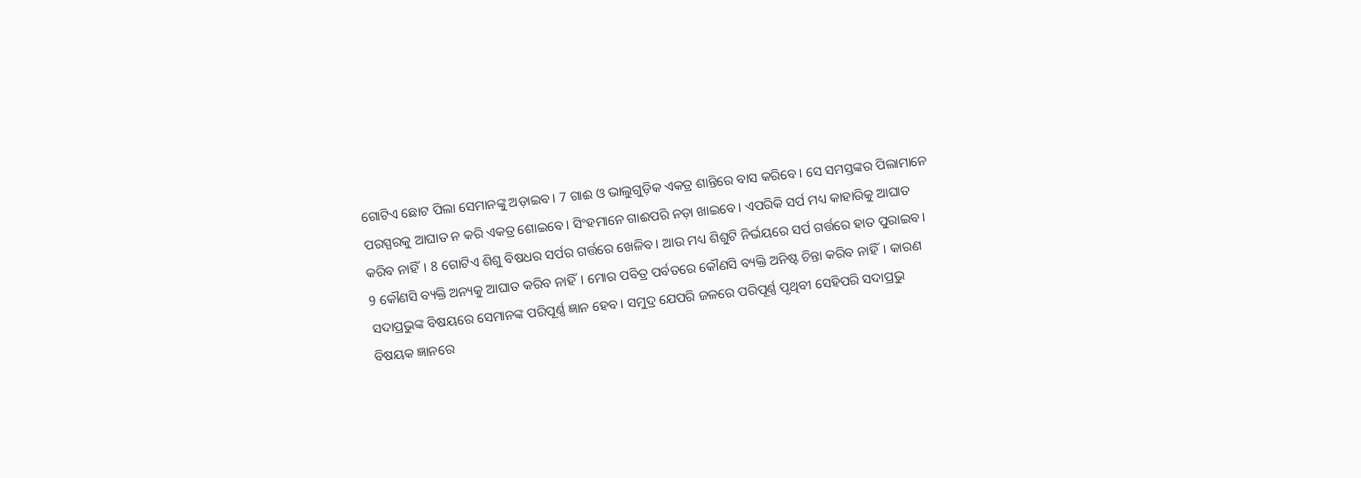ଗୋଟିଏ ଛୋଟ ପିଲା ସେମାନଙ୍କୁ ଅଡ଼ାଇବ। 7 ଗାଈ ଓ ଭାଲୁଗୁଡ଼ିକ ଏକତ୍ର ଶାନ୍ତିରେ ବାସ କରିବେ। ସେ ସମସ୍ତଙ୍କର ପିଲାମାନେ ପରସ୍ପରକୁ ଆଘାତ ନ କରି ଏକତ୍ର ଶୋଇବେ। ସିଂହମାନେ ଗାଈପରି ନଡ଼ା ଖାଇବେ। ଏପରିକି ସର୍ପ ମଧ୍ୟ କାହାରିକୁ ଆଘାତ କରିବ ନାହିଁ। 8 ଗୋଟିଏ ଶିଶୁ ବିଷଧର ସର୍ପର ଗର୍ତ୍ତରେ ଖେଳିବ। ଆଉ ମଧ୍ୟ ଶିଶୁଟି ନିର୍ଭୟରେ ସର୍ପ ଗର୍ତ୍ତରେ ହାତ ପୁରାଇବ।
9 କୌଣସି ବ୍ୟକ୍ତି ଅନ୍ୟକୁ ଆଘାତ କରିବ ନାହିଁ। ମୋର ପବିତ୍ର ପର୍ବତରେ କୌଣସି ବ୍ୟକ୍ତି ଅନିଷ୍ଟ ଚିନ୍ତା କରିବ ନାହିଁ। କାରଣ ସଦାପ୍ରଭୁଙ୍କ ବିଷୟରେ ସେମାନଙ୍କ ପରିପୂର୍ଣ୍ଣ ଜ୍ଞାନ ହେବ। ସମୁଦ୍ର ଯେପରି ଜଳରେ ପରିପୂର୍ଣ୍ଣ ପୃଥିବୀ ସେହିପରି ସଦାପ୍ରଭୁ ବିଷୟକ ଜ୍ଞାନରେ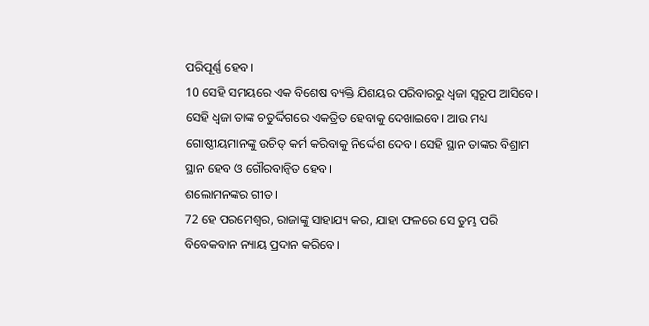ପରିପୂର୍ଣ୍ଣ ହେବ।
10 ସେହି ସମୟରେ ଏକ ବିଶେଷ ବ୍ୟକ୍ତି ଯିଶୟର ପରିବାରରୁ ଧ୍ୱଜା ସ୍ୱରୂପ ଆସିବେ। ସେହି ଧ୍ୱଜା ତାଙ୍କ ଚତୁର୍ଦ୍ଦିଗରେ ଏକତ୍ରିତ ହେବାକୁ ଦେଖାଇବେ। ଆଉ ମଧ୍ୟ ଗୋଷ୍ଠୀୟମାନଙ୍କୁ ଉଚିତ୍ କର୍ମ କରିବାକୁ ନିର୍ଦ୍ଦେଶ ଦେବ। ସେହି ସ୍ଥାନ ତାଙ୍କର ବିଶ୍ରାମ ସ୍ଥାନ ହେବ ଓ ଗୌରବାନ୍ୱିତ ହେବ।
ଶଲୋମନଙ୍କର ଗୀତ।
72 ହେ ପରମେଶ୍ୱର, ରାଜାଙ୍କୁ ସାହାଯ୍ୟ କର, ଯାହା ଫଳରେ ସେ ତୁମ୍ଭ ପରି ବିବେକବାନ ନ୍ୟାୟ ପ୍ରଦାନ କରିବେ।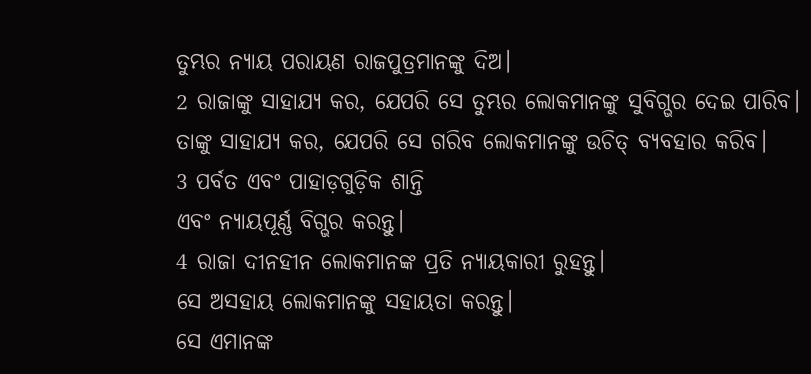ତୁମ୍ଭର ନ୍ୟାୟ ପରାୟଣ ରାଜପୁତ୍ରମାନଙ୍କୁ ଦିଅ।
2 ରାଜାଙ୍କୁ ସାହାଯ୍ୟ କର, ଯେପରି ସେ ତୁମ୍ଭର ଲୋକମାନଙ୍କୁ ସୁବିଗ୍ଭର ଦେଇ ପାରିବ।
ତାଙ୍କୁ ସାହାଯ୍ୟ କର, ଯେପରି ସେ ଗରିବ ଲୋକମାନଙ୍କୁ ଉଚିତ୍ ବ୍ୟବହାର କରିବ।
3 ପର୍ବତ ଏବଂ ପାହାଡ଼ଗୁଡ଼ିକ ଶାନ୍ତି
ଏବଂ ନ୍ୟାୟପୂର୍ଣ୍ଣ ବିଗ୍ଭର କରନ୍ତୁ।
4 ରାଜା ଦୀନହୀନ ଲୋକମାନଙ୍କ ପ୍ରତି ନ୍ୟାୟକାରୀ ରୁହନ୍ତୁ।
ସେ ଅସହାୟ ଲୋକମାନଙ୍କୁ ସହାୟତା କରନ୍ତୁ।
ସେ ଏମାନଙ୍କ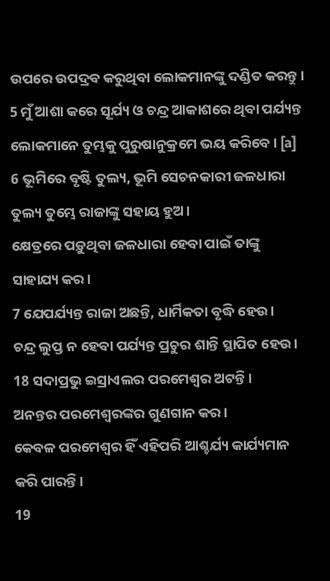ଉପରେ ଉପଦ୍ରବ କରୁଥିବା ଲୋକମାନଙ୍କୁ ଦଣ୍ଡିତ କରନ୍ତୁ।
5 ମୁଁ ଆଶା କରେ ସୂର୍ଯ୍ୟ ଓ ଚନ୍ଦ୍ର ଆକାଶରେ ଥିବା ପର୍ଯ୍ୟନ୍ତ
ଲୋକମାନେ ତୁମ୍ଭକୁ ପୁରୁଷାନୁକ୍ରମେ ଭୟ କରିବେ। [a]
6 ଭୂମିରେ ବୃଷ୍ଟି ତୁଲ୍ୟ, ଭୂମି ସେଚନକାରୀ ଜଳଧାରା ତୁଲ୍ୟ ତୁମ୍ଭେ ରାଜାଙ୍କୁ ସହାୟ ହୁଅ।
କ୍ଷେତ୍ରରେ ପଡ଼ୁଥିବା ଜଳଧାରା ହେବା ପାଇଁ ତାଙ୍କୁ ସାହାଯ୍ୟ କର।
7 ଯେପର୍ଯ୍ୟନ୍ତ ରାଜା ଅଛନ୍ତି, ଧାର୍ମିକତା ବୃଦ୍ଧି ହେଉ।
ଚନ୍ଦ୍ର ଲୁପ୍ତ ନ ହେବା ପର୍ଯ୍ୟନ୍ତ ପ୍ରଚୁର ଶାନ୍ତି ସ୍ଥାପିତ ହେଉ।
18 ସଦାପ୍ରଭୁ ଇସ୍ରାଏଲର ପରମେଶ୍ୱର ଅଟନ୍ତି।
ଅନନ୍ତର ପରମେଶ୍ୱରଙ୍କର ଗୁଣଗାନ କର।
କେବଳ ପରମେଶ୍ୱର ହିଁ ଏହିପରି ଆଶ୍ଚର୍ଯ୍ୟ କାର୍ଯ୍ୟମାନ କରି ପାରନ୍ତି।
19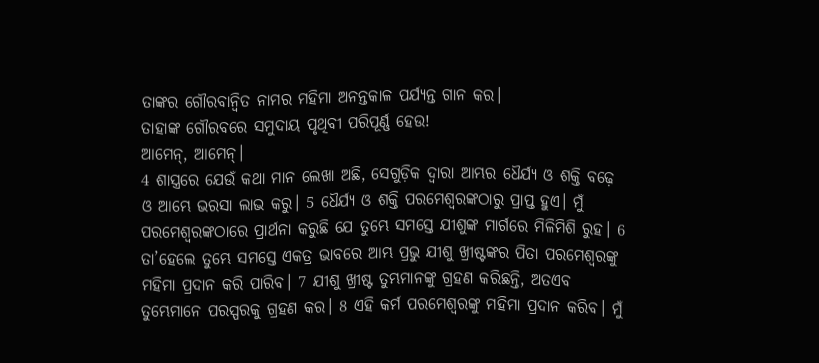ତାଙ୍କର ଗୌରବାନ୍ୱିତ ନାମର ମହିମା ଅନନ୍ତକାଳ ପର୍ଯ୍ୟନ୍ତ ଗାନ କର।
ତାହାଙ୍କ ଗୌରବରେ ସମୁଦାୟ ପୃଥିବୀ ପରିପୂର୍ଣ୍ଣ ହେଉ!
ଆମେନ୍, ଆମେନ୍।
4 ଶାସ୍ତ୍ରରେ ଯେଉଁ କଥା ମାନ ଲେଖା ଅଛି, ସେଗୁଡ଼ିକ ଦ୍ୱାରା ଆମ୍ଭର ଧୈର୍ଯ୍ୟ ଓ ଶକ୍ତି ବଢ଼େ ଓ ଆମ୍ଭେ ଭରସା ଲାଭ କରୁ। 5 ଧୈର୍ଯ୍ୟ ଓ ଶକ୍ତି ପରମେଶ୍ୱରଙ୍କଠାରୁ ପ୍ରାପ୍ତ ହୁଏ। ମୁଁ ପରମେଶ୍ୱରଙ୍କଠାରେ ପ୍ରାର୍ଥନା କରୁଛି ଯେ ତୁମ୍ଭେ ସମସ୍ତେ ଯୀଶୁଙ୍କ ମାର୍ଗରେ ମିଳିମିଶି ରୁହ। 6 ତା’ହେଲେ ତୁମ୍ଭେ ସମସ୍ତେ ଏକତ୍ର ଭାବରେ ଆମ୍ଭ ପ୍ରଭୁ ଯୀଶୁ ଖ୍ରୀଷ୍ଟଙ୍କର ପିତା ପରମେଶ୍ୱରଙ୍କୁ ମହିମା ପ୍ରଦାନ କରି ପାରିବ। 7 ଯୀଶୁ ଖ୍ରୀଷ୍ଟ ତୁମ୍ଭମାନଙ୍କୁ ଗ୍ରହଣ କରିଛନ୍ତି, ଅତଏବ ତୁମ୍ଭେମାନେ ପରସ୍ପରକୁ ଗ୍ରହଣ କର। 8 ଏହି କର୍ମ ପରମେଶ୍ୱରଙ୍କୁ ମହିମା ପ୍ରଦାନ କରିବ। ମୁଁ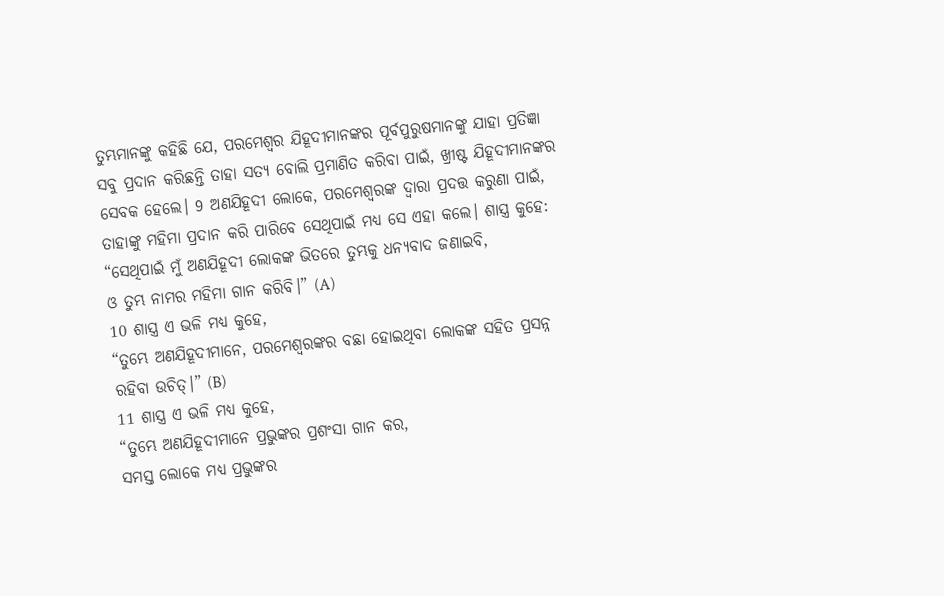ତୁମ୍ଭମାନଙ୍କୁ କହିଛି ଯେ, ପରମେଶ୍ୱର ଯିହୂଦୀମାନଙ୍କର ପୂର୍ବପୁରୁଷମାନଙ୍କୁ ଯାହା ପ୍ରତିଜ୍ଞା ସବୁ ପ୍ରଦାନ କରିଛନ୍ତି ତାହା ସତ୍ୟ ବୋଲି ପ୍ରମାଣିତ କରିବା ପାଇଁ, ଖ୍ରୀଷ୍ଟ ଯିହୂଦୀମାନଙ୍କର ସେବକ ହେଲେ। 9 ଅଣଯିହୂଦୀ ଲୋକେ, ପରମେଶ୍ୱରଙ୍କ ଦ୍ୱାରା ପ୍ରଦତ୍ତ କରୁଣା ପାଇଁ, ତାହାଙ୍କୁ ମହିମା ପ୍ରଦାନ କରି ପାରିବେ ସେଥିପାଇଁ ମଧ୍ୟ ସେ ଏହା କଲେ। ଶାସ୍ତ୍ର କୁହେ:
“ସେଥିପାଇଁ ମୁଁ ଅଣଯିହୂଦୀ ଲୋକଙ୍କ ଭିତରେ ତୁମ୍ଭକୁ ଧନ୍ୟବାଦ ଜଣାଇବି,
ଓ ତୁମ୍ଭ ନାମର ମହିମା ଗାନ କରିବି।” (A)
10 ଶାସ୍ତ୍ର ଏ ଭଳି ମଧ୍ୟ କୁହେ,
“ତୁମ୍ଭେ ଅଣଯିହୂଦୀମାନେ, ପରମେଶ୍ୱରଙ୍କର ବଛା ହୋଇଥିବା ଲୋକଙ୍କ ସହିତ ପ୍ରସନ୍ନ ରହିବା ଉଚିତ୍।” (B)
11 ଶାସ୍ତ୍ର ଏ ଭଳି ମଧ୍ୟ କୁହେ,
“ତୁମ୍ଭେ ଅଣଯିହୂଦୀମାନେ ପ୍ରଭୁଙ୍କର ପ୍ରଶଂସା ଗାନ କର,
ସମସ୍ତ ଲୋକେ ମଧ୍ୟ ପ୍ରଭୁଙ୍କର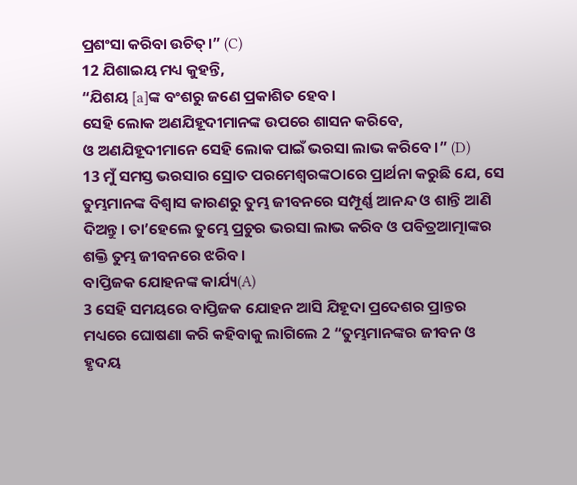ପ୍ରଶଂସା କରିବା ଉଚିତ୍।” (C)
12 ଯିଶାଇୟ ମଧ୍ୟ କୁହନ୍ତି,
“ଯିଶୟ [a]ଙ୍କ ବଂଶରୁ ଜଣେ ପ୍ରକାଶିତ ହେବ।
ସେହି ଲୋକ ଅଣଯିହୂଦୀମାନଙ୍କ ଉପରେ ଶାସନ କରିବେ,
ଓ ଅଣଯିହୂଦୀମାନେ ସେହି ଲୋକ ପାଇଁ ଭରସା ଲାଭ କରିବେ।” (D)
13 ମୁଁ ସମସ୍ତ ଭରସାର ସ୍ରୋତ ପରମେଶ୍ୱରଙ୍କଠାରେ ପ୍ରାର୍ଥନା କରୁଛି ଯେ, ସେ ତୁମ୍ଭମାନଙ୍କ ବିଶ୍ୱାସ କାରଣରୁ ତୁମ୍ଭ ଜୀବନରେ ସମ୍ପୂର୍ଣ୍ଣ ଆନନ୍ଦ ଓ ଶାନ୍ତି ଆଣି ଦିଅନ୍ତୁ। ତା’ହେଲେ ତୁମ୍ଭେ ପ୍ରଚୁର ଭରସା ଲାଭ କରିବ ଓ ପବିତ୍ରଆତ୍ମାଙ୍କର ଶକ୍ତି ତୁମ୍ଭ ଜୀବନରେ ଝରିବ।
ବାପ୍ତିଜକ ଯୋହନଙ୍କ କାର୍ଯ୍ୟ(A)
3 ସେହି ସମୟରେ ବାପ୍ତିଜକ ଯୋହନ ଆସି ଯିହୂଦା ପ୍ରଦେଶର ପ୍ରାନ୍ତର ମଧ୍ୟରେ ଘୋଷଣା କରି କହିବାକୁ ଲାଗିଲେ 2 “ତୁମ୍ଭମାନଙ୍କର ଜୀବନ ଓ ହୃଦୟ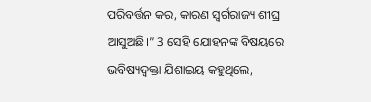ପରିବର୍ତ୍ତନ କର, କାରଣ ସ୍ୱର୍ଗରାଜ୍ୟ ଶୀଘ୍ର ଆସୁଅଛି।” 3 ସେହି ଯୋହନଙ୍କ ବିଷୟରେ ଭବିଷ୍ୟଦ୍ବକ୍ତା ଯିଶାଇୟ କହୁଥିଲେ,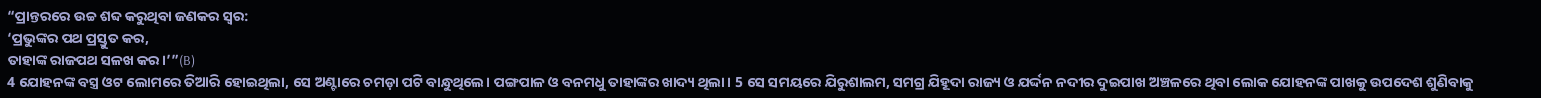“ପ୍ରାନ୍ତରରେ ଉଚ୍ଚ ଶବ୍ଦ କରୁଥିବା ଜଣକର ସ୍ୱର:
‘ପ୍ରଭୁଙ୍କର ପଥ ପ୍ରସ୍ତୁତ କର,
ତାହାଙ୍କ ରାଜପଥ ସଳଖ କର।’”(B)
4 ଯୋହନଙ୍କ ବସ୍ତ୍ର ଓଟ ଲୋମରେ ତିଆରି ହୋଇଥିଲା, ସେ ଅଣ୍ଟାରେ ଚମଡ଼ା ପଟି ବାନ୍ଧୁଥିଲେ। ପଙ୍ଗପାଳ ଓ ବନମଧୁ ତାହାଙ୍କର ଖାଦ୍ୟ ଥିଲା। 5 ସେ ସମୟରେ ଯିରୁଶାଲମ, ସମଗ୍ର ଯିହୂଦା ରାଜ୍ୟ ଓ ଯର୍ଦ୍ଦନ ନଦୀର ଦୁଇପାଖ ଅଞ୍ଚଳରେ ଥିବା ଲୋକ ଯୋହନଙ୍କ ପାଖକୁ ଉପଦେଶ ଶୁଣିବାକୁ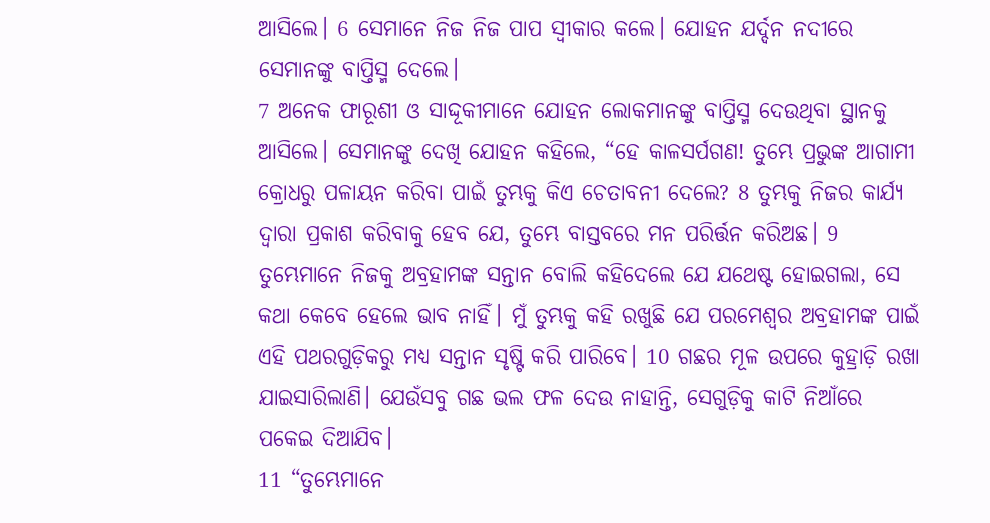ଆସିଲେ। 6 ସେମାନେ ନିଜ ନିଜ ପାପ ସ୍ୱୀକାର କଲେ। ଯୋହନ ଯର୍ଦ୍ଦନ ନଦୀରେ ସେମାନଙ୍କୁ ବାପ୍ତିସ୍ମ ଦେଲେ।
7 ଅନେକ ଫାରୂଶୀ ଓ ସାଦ୍ଦୂକୀମାନେ ଯୋହନ ଲୋକମାନଙ୍କୁ ବାପ୍ତିସ୍ମ ଦେଉଥିବା ସ୍ଥାନକୁ ଆସିଲେ। ସେମାନଙ୍କୁ ଦେଖି ଯୋହନ କହିଲେ, “ହେ କାଳସର୍ପଗଣ! ତୁମ୍ଭେ ପ୍ରଭୁଙ୍କ ଆଗାମୀ କ୍ରୋଧରୁ ପଳାୟନ କରିବା ପାଇଁ ତୁମ୍ଭକୁ କିଏ ଚେତାବନୀ ଦେଲେ? 8 ତୁମ୍ଭକୁ ନିଜର କାର୍ଯ୍ୟ ଦ୍ୱାରା ପ୍ରକାଶ କରିବାକୁ ହେବ ଯେ, ତୁମ୍ଭେ ବାସ୍ତବରେ ମନ ପରିର୍ତ୍ତନ କରିଅଛ। 9 ତୁମ୍ଭେମାନେ ନିଜକୁ ଅବ୍ରହାମଙ୍କ ସନ୍ତାନ ବୋଲି କହିଦେଲେ ଯେ ଯଥେଷ୍ଟ ହୋଇଗଲା, ସେ କଥା କେବେ ହେଲେ ଭାବ ନାହିଁ। ମୁଁ ତୁମ୍ଭକୁ କହି ରଖୁଛି ଯେ ପରମେଶ୍ୱର ଅବ୍ରହାମଙ୍କ ପାଇଁ ଏହି ପଥରଗୁଡ଼ିକରୁ ମଧ୍ୟ ସନ୍ତାନ ସୃଷ୍ଟି କରି ପାରିବେ। 10 ଗଛର ମୂଳ ଉପରେ କୁହ୍ରାଡ଼ି ରଖା ଯାଇସାରିଲାଣି। ଯେଉଁସବୁ ଗଛ ଭଲ ଫଳ ଦେଉ ନାହାନ୍ତି, ସେଗୁଡ଼ିକୁ କାଟି ନିଆଁରେ ପକେଇ ଦିଆଯିବ।
11 “ତୁମ୍ଭେମାନେ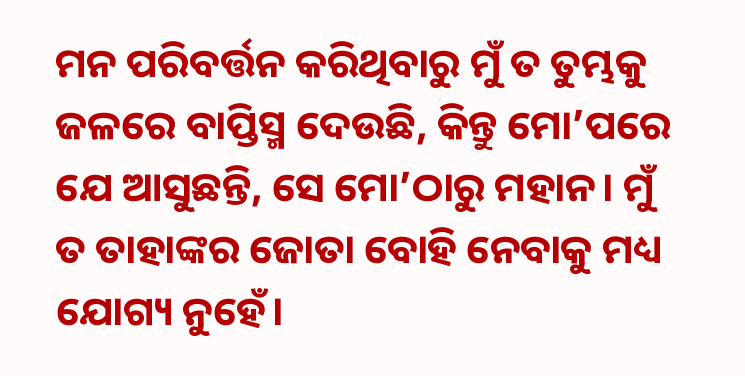ମନ ପରିବର୍ତ୍ତନ କରିଥିବାରୁ ମୁଁ ତ ତୁମ୍ଭକୁ ଜଳରେ ବାପ୍ତିସ୍ମ ଦେଉଛି, କିନ୍ତୁ ମୋ’ପରେ ଯେ ଆସୁଛନ୍ତି, ସେ ମୋ’ଠାରୁ ମହାନ। ମୁଁ ତ ତାହାଙ୍କର ଜୋତା ବୋହି ନେବାକୁ ମଧ୍ୟ ଯୋଗ୍ୟ ନୁହେଁ।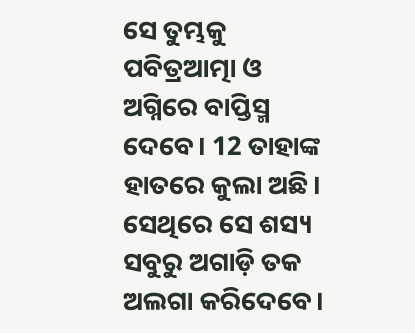ସେ ତୁମ୍ଭକୁ ପବିତ୍ରଆତ୍ମା ଓ ଅଗ୍ନିରେ ବାପ୍ତିସ୍ମ ଦେବେ। 12 ତାହାଙ୍କ ହାତରେ କୁଲା ଅଛି। ସେଥିରେ ସେ ଶସ୍ୟ ସବୁରୁ ଅଗାଡ଼ି ତକ ଅଲଗା କରିଦେବେ।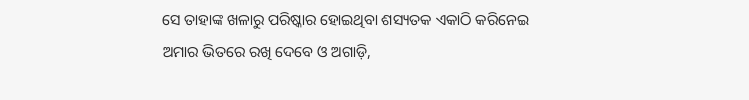ସେ ତାହାଙ୍କ ଖଳାରୁ ପରିଷ୍କାର ହୋଇଥିବା ଶସ୍ୟତକ ଏକାଠି କରିନେଇ ଅମାର ଭିତରେ ରଖି ଦେବେ ଓ ଅଗାଡ଼ି,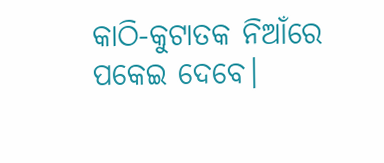କାଠି-କୁଟାତକ ନିଆଁରେ ପକେଇ ଦେବେ।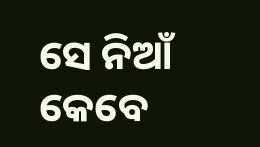ସେ ନିଆଁ କେବେ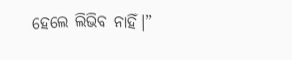ହେଲେ ଲିଭିବ ନାହିଁ।”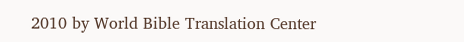2010 by World Bible Translation Center